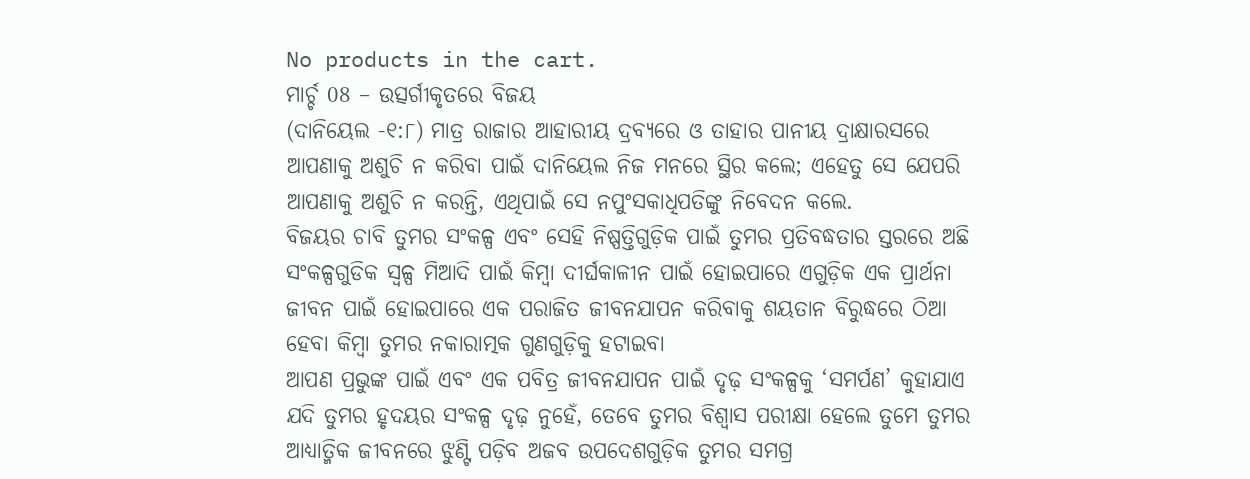No products in the cart.
ମାର୍ଚ୍ଚ 08 – ଉତ୍ସର୍ଗୀକୃତରେ ବିଜୟ
(ଦାନିୟେଲ -୧:୮) ମାତ୍ର ରାଜାର ଆହାରୀୟ ଦ୍ରବ୍ୟରେ ଓ ତାହାର ପାନୀୟ ଦ୍ରାକ୍ଷାରସରେ ଆପଣାକୁ ଅଶୁଚି ନ କରିବା ପାଇଁ ଦାନିୟେଲ ନିଜ ମନରେ ସ୍ଥିର କଲେ; ଏହେତୁ ସେ ଯେପରି ଆପଣାକୁ ଅଶୁଚି ନ କରନ୍ତି, ଏଥିପାଇଁ ସେ ନପୁଂସକାଧିପତିଙ୍କୁ ନିବେଦନ କଲେ.
ବିଜୟର ଚାବି ତୁମର ସଂକଳ୍ପ ଏବଂ ସେହି ନିଷ୍ପତ୍ତିଗୁଡ଼ିକ ପାଇଁ ତୁମର ପ୍ରତିବଦ୍ଧତାର ସ୍ତରରେ ଅଛି ସଂକଳ୍ପଗୁଡିକ ସ୍ୱଳ୍ପ ମିଆଦି ପାଇଁ କିମ୍ବା ଦୀର୍ଘକାଳୀନ ପାଇଁ ହୋଇପାରେ ଏଗୁଡ଼ିକ ଏକ ପ୍ରାର୍ଥନା ଜୀବନ ପାଇଁ ହୋଇପାରେ ଏକ ପରାଜିତ ଜୀବନଯାପନ କରିବାକୁ ଶୟତାନ ବିରୁଦ୍ଧରେ ଠିଆ ହେବା କିମ୍ବା ତୁମର ନକାରାତ୍ମକ ଗୁଣଗୁଡ଼ିକୁ ହଟାଇବା
ଆପଣ ପ୍ରଭୁଙ୍କ ପାଇଁ ଏବଂ ଏକ ପବିତ୍ର ଜୀବନଯାପନ ପାଇଁ ଦୃଢ଼ ସଂକଳ୍ପକୁ ‘ସମର୍ପଣ’ କୁହାଯାଏ ଯଦି ତୁମର ହୃଦୟର ସଂକଳ୍ପ ଦୃଢ଼ ନୁହେଁ, ତେବେ ତୁମର ବିଶ୍ୱାସ ପରୀକ୍ଷା ହେଲେ ତୁମେ ତୁମର ଆଧ୍ୟାତ୍ମିକ ଜୀବନରେ ଝୁଣ୍ଟି ପଡ଼ିବ ଅଜବ ଉପଦେଶଗୁଡ଼ିକ ତୁମର ସମଗ୍ର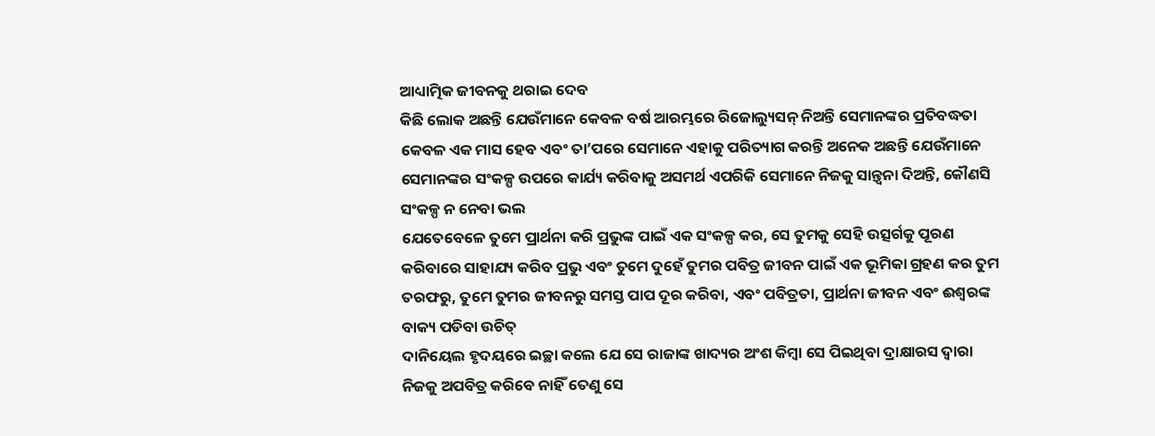ଆଧ୍ୟାତ୍ମିକ ଜୀବନକୁ ଥରାଇ ଦେବ
କିଛି ଲୋକ ଅଛନ୍ତି ଯେଉଁମାନେ କେବଳ ବର୍ଷ ଆରମ୍ଭରେ ରିଜୋଲ୍ୟୁସନ୍ ନିଅନ୍ତି ସେମାନଙ୍କର ପ୍ରତିବଦ୍ଧତା କେବଳ ଏକ ମାସ ହେବ ଏବଂ ତା’ପରେ ସେମାନେ ଏହାକୁ ପରିତ୍ୟାଗ କରନ୍ତି ଅନେକ ଅଛନ୍ତି ଯେଉଁମାନେ ସେମାନଙ୍କର ସଂକଳ୍ପ ଉପରେ କାର୍ଯ୍ୟ କରିବାକୁ ଅସମର୍ଥ ଏପରିକି ସେମାନେ ନିଜକୁ ସାନ୍ତ୍ୱନା ଦିଅନ୍ତି, କୌଣସି ସଂକଳ୍ପ ନ ନେବା ଭଲ
ଯେତେବେଳେ ତୁମେ ପ୍ରାର୍ଥନା କରି ପ୍ରଭୁଙ୍କ ପାଇଁ ଏକ ସଂକଳ୍ପ କର, ସେ ତୁମକୁ ସେହି ଉତ୍ସର୍ଗକୁ ପୂରଣ କରିବାରେ ସାହାଯ୍ୟ କରିବ ପ୍ରଭୁ ଏବଂ ତୁମେ ଦୁହେଁ ତୁମର ପବିତ୍ର ଜୀବନ ପାଇଁ ଏକ ଭୂମିକା ଗ୍ରହଣ କର ତୁମ ତରଫରୁ, ତୁମେ ତୁମର ଜୀବନରୁ ସମସ୍ତ ପାପ ଦୂର କରିବା, ଏବଂ ପବିତ୍ରତା, ପ୍ରାର୍ଥନା ଜୀବନ ଏବଂ ଈଶ୍ବରଙ୍କ ବାକ୍ୟ ପଡିବା ଉଚିତ୍
ଦାନିୟେଲ ହୃଦୟରେ ଇଚ୍ଛା କଲେ ଯେ ସେ ରାଜାଙ୍କ ଖାଦ୍ୟର ଅଂଶ କିମ୍ବା ସେ ପିଇଥିବା ଦ୍ରାକ୍ଷାରସ ଦ୍ୱାରା ନିଜକୁ ଅପବିତ୍ର କରିବେ ନାହିଁ ତେଣୁ ସେ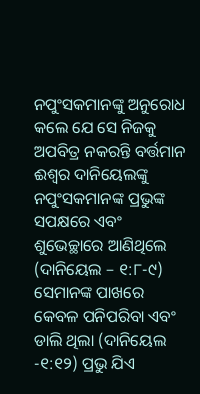ନପୁଂସକମାନଙ୍କୁ ଅନୁରୋଧ କଲେ ଯେ ସେ ନିଜକୁ ଅପବିତ୍ର ନକରନ୍ତି ବର୍ତ୍ତମାନ ଈଶ୍ବର ଦାନିୟେଲଙ୍କୁ ନପୁଂସକମାନଙ୍କ ପ୍ରଭୁଙ୍କ ସପକ୍ଷରେ ଏବଂ ଶୁଭେଚ୍ଛାରେ ଆଣିଥିଲେ (ଦାନିୟେଲ – ୧:୮-୯)
ସେମାନଙ୍କ ପାଖରେ କେବଳ ପନିପରିବା ଏବଂ ଡାଲି ଥିଲା (ଦାନିୟେଲ -୧:୧୨) ପ୍ରଭୁ ଯିଏ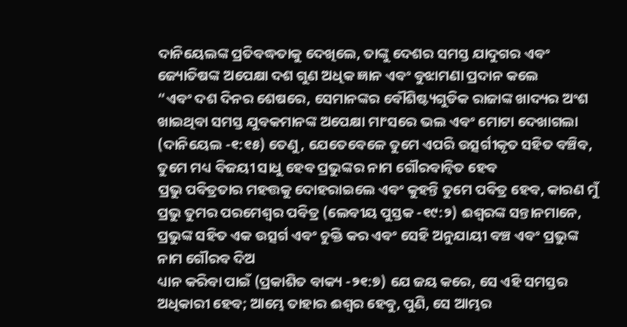ଦାନିୟେଲଙ୍କ ପ୍ରତିବଦ୍ଧତାକୁ ଦେଖିଲେ, ତାଙ୍କୁ ଦେଶର ସମସ୍ତ ଯାଦୁଗର ଏବଂ ଜ୍ୟୋତିଷଙ୍କ ଅପେକ୍ଷା ଦଶ ଗୁଣ ଅଧିକ ଜ୍ଞାନ ଏବଂ ବୁଝାମଣା ପ୍ରଦାନ କଲେ
“ଏବଂ ଦଶ ଦିନର ଶେଷରେ, ସେମାନଙ୍କର ବୌଶିଷ୍ଟ୍ୟଗୁଡିକ ରାଜାଙ୍କ ଖାଦ୍ୟର ଅଂଶ ଖାଇଥିବା ସମସ୍ତ ଯୁବକମାନଙ୍କ ଅପେକ୍ଷା ମାଂସରେ ଭଲ ଏବଂ ମୋଟା ଦେଖାଗଲା (ଦାନିୟେଲ -୧:୧୫) ତେଣୁ, ଯେତେବେଳେ ତୁମେ ଏପରି ଉତ୍ସର୍ଗୀକୃତ ସହିତ ବଞ୍ଚିବ, ତୁମେ ମଧ୍ୟ ବିଜୟୀ ସାଧୁ ହେବ ପ୍ରଭୁଙ୍କର ନାମ ଗୌରବାନ୍ୱିତ ହେବ
ପ୍ରଭୁ ପବିତ୍ରତାର ମହତ୍ତକୁ ଦୋହରାଇଲେ ଏବଂ କୁହନ୍ତି ତୁମେ ପବିତ୍ର ହେବ, କାରଣ ମୁଁ ପ୍ରଭୁ ତୁମର ପରମେଶ୍ୱର ପବିତ୍ର (ଲେବୀୟ ପୁସ୍ତକ -୧୯:୨) ଈଶ୍ବରଙ୍କ ସନ୍ତାନମାନେ, ପ୍ରଭୁଙ୍କ ସହିତ ଏକ ଉତ୍ସର୍ଗ ଏବଂ ଚୁକ୍ତି କର ଏବଂ ସେହି ଅନୁଯାୟୀ ବଞ୍ଚ ଏବଂ ପ୍ରଭୁଙ୍କ ନାମ ଗୌରବ ଦିଅ
ଧ୍ୟାନ କରିବା ପାଇଁ (ପ୍ରକାଶିତ ବାକ୍ୟ -୨୧:୭) ଯେ ଜୟ କରେ, ସେ ଏହି ସମସ୍ତର ଅଧିକାରୀ ହେବ; ଆମ୍ଭେ ତାହାର ଈଶ୍ବର ହେବୁ, ପୁଣି, ସେ ଆମ୍ଭର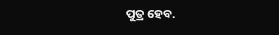ପୁତ୍ର ହେବ.